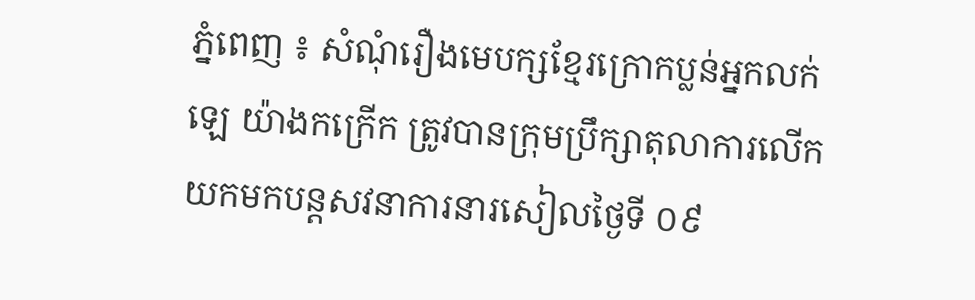ភ្នំពេញ ៖ សំណុំរឿងមេបក្សខ្មែរក្រោកប្លន់អ្នកលក់ឡេ យ៉ាងកក្រើក ត្រូវបានក្រុមប្រឹក្សាតុលាការលើកយកមកបន្តសវនាការនារសៀលថ្ងៃទី ០៩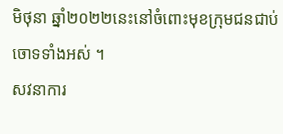មិថុនា ឆ្នាំ២០២២នេះនៅចំពោះមុខក្រុមជនជាប់ចោទទាំងអស់ ។
សវនាការ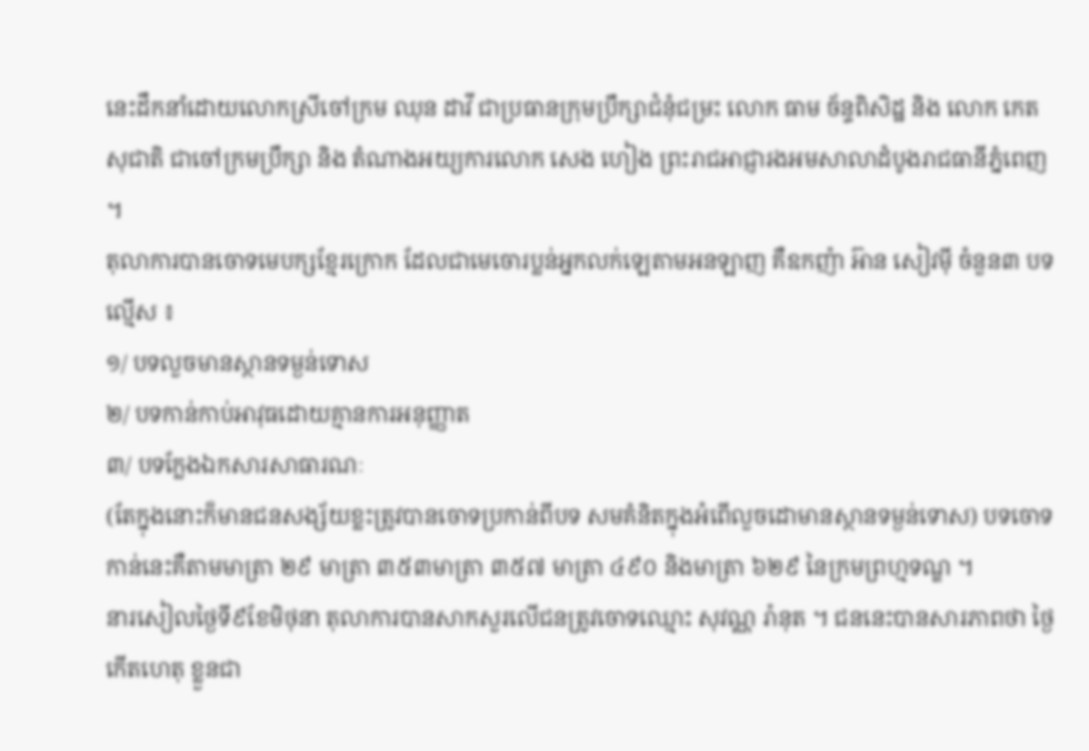នេះដឹកនាំដោយលោកស្រីចៅក្រម ឈុន ដាវី ជាប្រធានក្រុមប្រឹក្សាជំនុំជម្រះ លោក ធាម ច័ន្ទពិសិដ្ឋ និង លោក កេត សុជាតិ ជាចៅក្រមប្រឹក្សា និង តំណាងអយ្យការលោក សេង ហៀង ព្រះរាជអាជ្ញារងអមសាលាដំបូងរាជធានីភ្នំពេញ ។
តុលាការបានចោទមេបក្សខ្មែរក្រោក ដែលជាមេចោរប្លន់អ្នកលក់ឡេតាមអនឡាញ គឺឧកញ៉ា អ៊ាន សៀវម៉ី ចំនួន៣ បទល្មើស ៖
១/ បទលួចមានស្ថានទម្ងន់ទោស
២/ បទកាន់កាប់អាវុធដោយគ្មានការអនុញ្ញាត
៣/ បទក្លែងឯកសារសាធារណៈ
(តែក្នុងនោះក៏មានជនសង្ស័យខ្លះត្រូវបានចោទប្រកាន់ពីបទ សមគំនិតក្នុងអំពេីលួចដោមានស្ថានទម្ងន់ទោស) បទចោទកាន់នេះគឺតាមមាត្រា ២៩ មាត្រា ៣៥៣មាត្រា ៣៥៧ មាត្រា ៤៩០ និងមាត្រា ៦២៩ នៃក្រមព្រហ្មទណ្ឌ ។
នារសៀលថ្ងៃទី៩ខែមិថុនា តុលាការបានសាកសួរលើជនត្រូវចោទឈ្មោះ សុវណ្ណ រ៉ានុត ។ ជននេះបានសារភាពថា ថ្ងៃកើតហេតុ ខ្លួនជា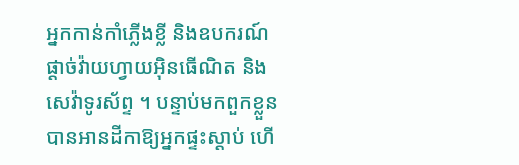អ្នកកាន់កាំភ្លើងខ្លី និងឧបករណ៍ផ្ដាច់វ៉ាយហ្វាយអុិនធើណិត និងសេវ៉ាទូរស័ព្ទ ។ បន្ទាប់មកពួកខ្លួនបានអានដីកាឱ្យអ្នកផ្ទះស្ដាប់ ហើ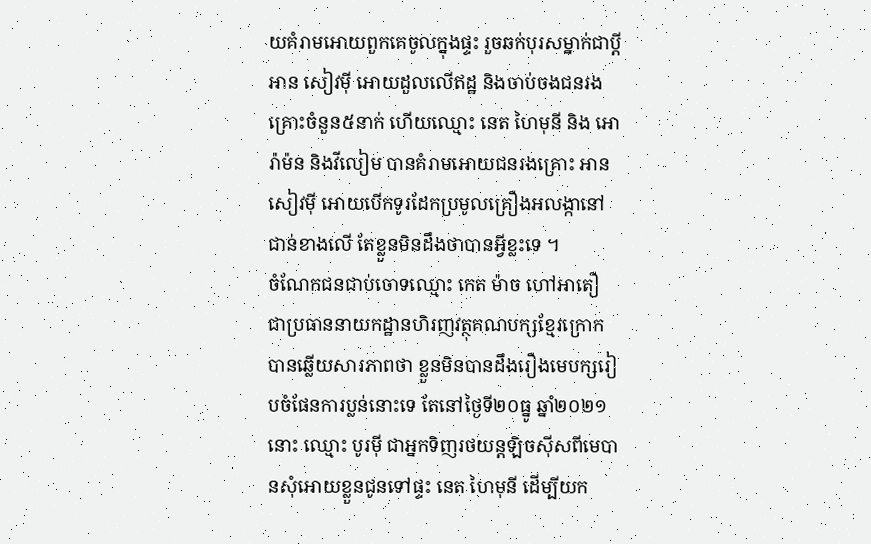យគំរាមអោយពួកគេចូលក្នុងផ្ទះ រួចឆក់បុរសម្នាក់ជាប្ដី អាន សៀវមុី អោយដួលលើឥដ្ឋ និងចាប់ចងជនរងគ្រោះចំនួន៥នាក់ ហើយឈ្មោះ នេត ហៃមុនី និង អោ រ៉ាម៉ន និងវីលៀម បានគំរាមអោយជនរងគ្រោះ អាន សៀវមុី អោយបើកទូរដែកប្រមូលគ្រឿងអលង្កានៅជាន់ខាងលើ តែខ្លួនមិនដឹងថាបានអ្វីខ្លះទេ ។
ចំណែកជនជាប់ចោទឈ្មោះ កេត ម៉ាច ហៅអាតឿ ជាប្រធាននាយកដ្ឋានហិរញវត្ថុគណបក្សខ្មែរក្រោក បានឆ្លើយសារភាពថា ខ្លួនមិនបានដឹងរឿងមេបក្សរៀបចំផែនការប្លន់នោះទេ តែនៅថ្ងៃទី២០ធ្នូ ឆ្នាំ២០២១នោះ ឈ្មោះ បូរមុី ជាអ្នកទិញរថយន្តឡិចសុីសពីមេបានសុំអោយខ្លួនជូនទៅផ្ទះ នេត ហៃមុនី ដើម្បីយក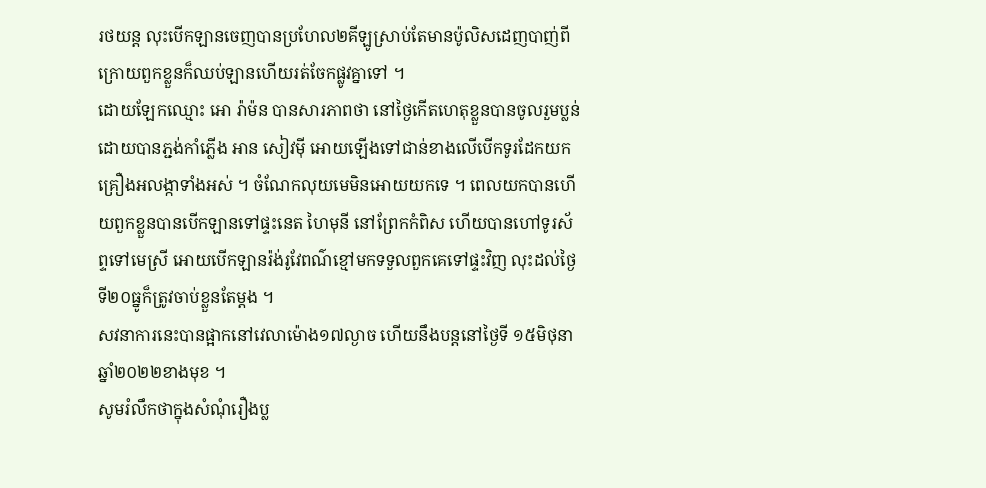រថយន្ត លុះបើកឡានចេញបានប្រហែល២គីឡូស្រាប់តែមានប៉ូលិសដេញបាញ់ពីក្រោយពួកខ្លួនក៏ឈប់ឡានហើយរត់ចែកផ្លូវគ្នាទៅ ។
ដោយឡែកឈ្មោះ អោ រ៉ាម៉ន បានសារភាពថា នៅថ្ងៃកើតហេតុខ្លួនបានចូលរួមប្លន់ដោយបានភ្ជង់កាំភ្លើង អាន សៀវមុី អោយឡើងទៅជាន់ខាងលើបើកទូរដែកយកគ្រឿងអលង្កាទាំងអស់ ។ ចំណែកលុយមេមិនអោយយកទេ ។ ពេលយកបានហើយពួកខ្លួនបានបើកឡានទៅផ្ទះនេត ហៃមុនី នៅព្រែកកំពិស ហើយបានហៅទូរស័ព្ទទៅមេស្រី អោយបើកឡានរ៉ង់រូវែពណ៌ខ្មៅមកទទួលពួកគេទៅផ្ទះវិញ លុះដល់ថ្ងៃទី២០ធ្នូក៏ត្រូវចាប់ខ្លួនតែម្ដង ។
សវនាការនេះបានផ្អាកនៅវេលាម៉ោង១៧ល្ងាច ហើយនឹងបន្តនៅថ្ងៃទី ១៥មិថុនា ឆ្នាំ២០២២ខាងមុខ ។
សូមរំលឹកថាក្នុងសំណុំរឿងប្ល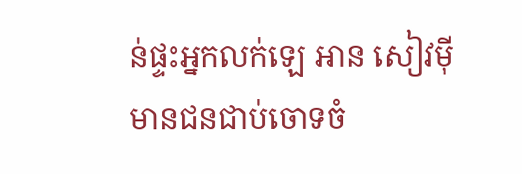ន់ផ្ទះអ្នកលក់ឡេ អាន សៀវមុី មានជនជាប់ចោទចំ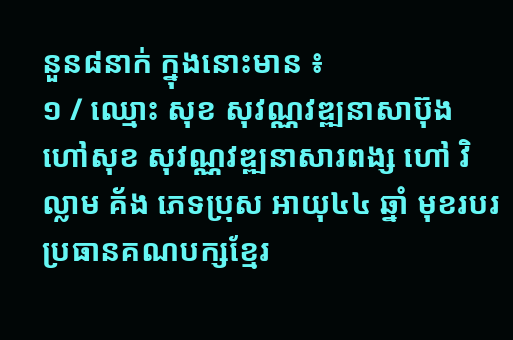នួន៨នាក់ ក្នុងនោះមាន ៖
១ / ឈ្មោះ សុខ សុវណ្ណវឌ្ឍនាសាប៊ុង ហៅសុខ សុវណ្ណវឌ្ឍនាសារពង្ស ហៅ វិល្លាម គ័ង ភេទប្រុស អាយុ៤៤ ឆ្នាំ មុខរបរ ប្រធានគណបក្សខ្មែរ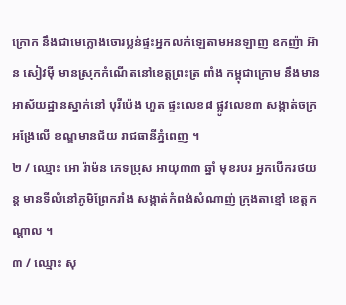ក្រោក នឹងជាមេក្លោងចោរប្លន់ផ្ទះអ្នកលក់ឡេតាមអនឡាញ ឧកញ៉ា អ៊ាន សៀវម៉ី មានស្រុកកំណើតនៅខេត្តព្រះត្រ ពាំង កម្ពុជាក្រោម នឹងមានអាស័យដ្ឋានស្នាក់នៅ បុរីប៉េង ហួត ផ្ទះលេខ៨ ផ្លូវលេខ៣ សង្កាត់ចក្រអង្រែលើ ខណ្ឌមានជ័យ រាជធានីភ្នំពេញ ។
២ / ឈ្មោះ អោ រ៉ាម៉ន ភេទប្រុស អាយុ៣៣ ឆ្នាំ មុខរបរ អ្នកបើករថយន្ត មានទីលំនៅភូមិព្រែករាំង សង្កាត់កំពង់សំណាញ់ ក្រុងតាខ្មៅ ខេត្តកណ្តាល ។
៣ / ឈ្មោះ សុ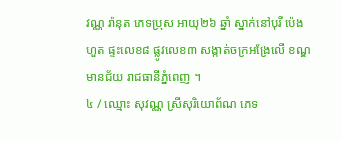វណ្ណ រ៉ានុត ភេទប្រុស អាយុ២៦ ឆ្នាំ ស្នាក់នៅបុរី ប៉េង ហួត ផ្ទះលេខ៨ ផ្លូវលេខ៣ សង្កាត់ចក្រអង្រែលើ ខណ្ឌមានជ័យ រាជធានីភ្នំពេញ ។
៤ / ឈ្មោះ សុវណ្ណ ស្រីសុរិយោព័ណ ភេទ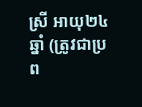ស្រី អាយុ២៤ ឆ្នាំ (ត្រូវជាប្រព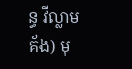ន្ធ វីល្លាម គ័ង) មុ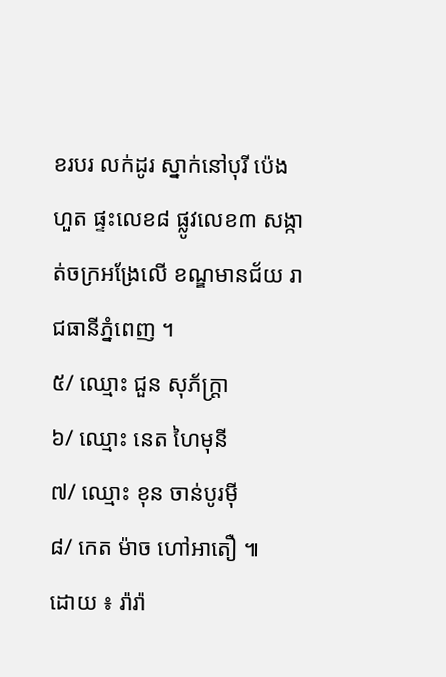ខរបរ លក់ដូរ ស្នាក់នៅបុរី ប៉េង ហួត ផ្ទះលេខ៨ ផ្លូវលេខ៣ សង្កាត់ចក្រអង្រែលើ ខណ្ឌមានជ័យ រាជធានីភ្នំពេញ ។
៥/ ឈ្មោះ ជួន សុភ័ក្រ្តា
៦/ ឈ្មោះ នេត ហៃមុនី
៧/ ឈ្មោះ ខុន ចាន់បូរមុី
៨/ កេត ម៉ាច ហៅអាតឿ ៕
ដោយ ៖ រ៉ារ៉ា